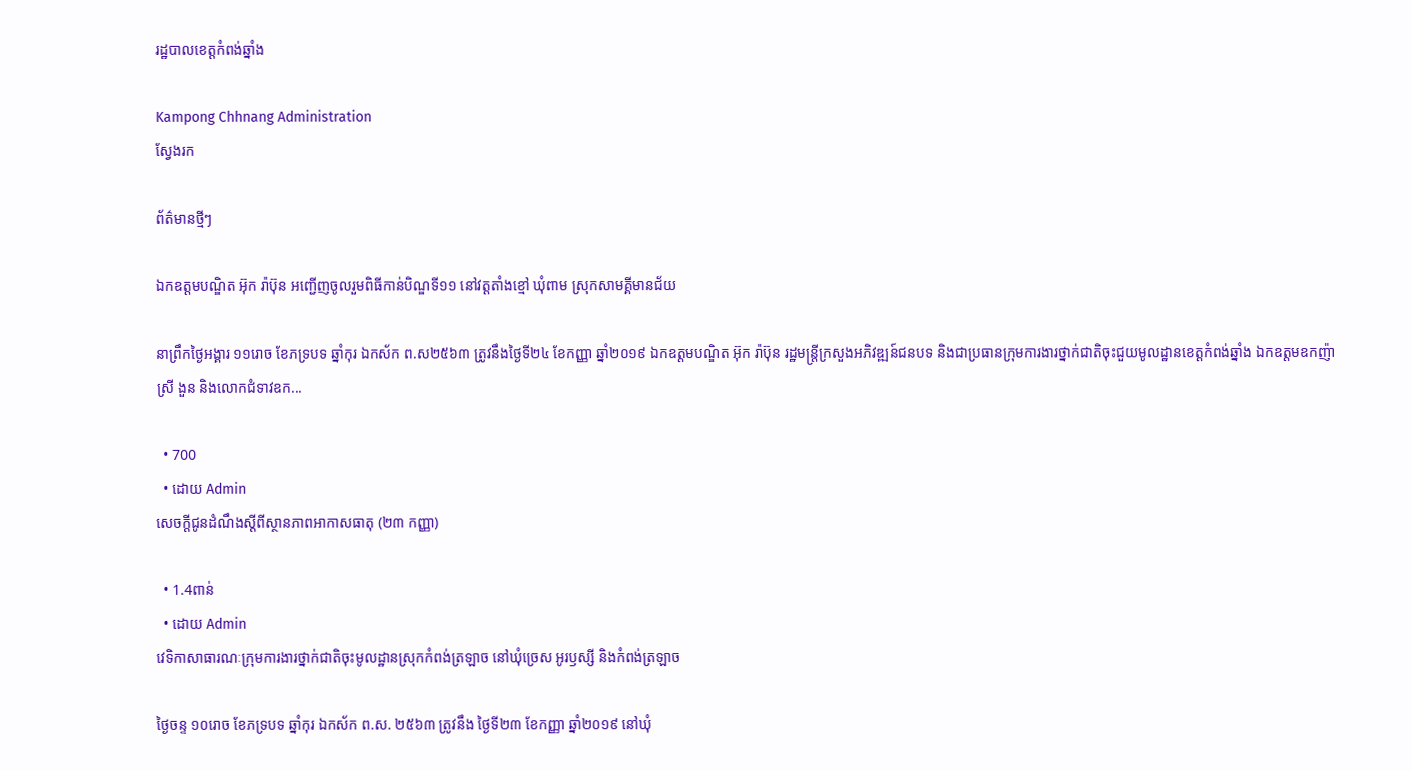រដ្ឋបាលខេត្តកំពង់ឆ្នាំង

Kampong Chhnang Administration
ស្វែងរក

ព័ត៌មានថ្មីៗ

ឯកឧត្តមបណ្ឌិត អ៊ុក រ៉ាប៊ុន អញ្ជើញចូលរួមពិធីកាន់បិណ្ឌទី១១ នៅវត្តតាំងខ្មៅ ឃុំពាម ស្រុកសាមគ្គីមានជ័យ

នាព្រឹកថ្ងៃអង្គារ ១១រោច ខែភទ្របទ ឆ្នាំកុរ ឯកស័ក ព.ស២៥៦៣ ត្រូវនឹងថ្ងៃទី២៤ ខែកញ្ញា ឆ្នាំ២០១៩ ឯកឧត្តមបណ្ឌិត អ៊ុក រ៉ាប៊ុន រដ្ឋមន្ត្រីក្រសួងអភិវឌ្ឍន៍ជនបទ និងជាប្រធានក្រុមការងារថ្នាក់ជាតិចុះជួយមូលដ្ឋានខេត្តកំពង់ឆ្នាំង ឯកឧត្តមឧកញ៉ា ស្រី ងួន និងលោកជំទាវឧក...

  • 700
  • ដោយ Admin
សេចក្ដីជូនដំណឹងស្ដីពីស្ថានភាពអាកាសធាតុ (២៣ កញ្ញា)

  • 1.4ពាន់
  • ដោយ Admin
វេទិកាសាធារណៈក្រុមការងារថ្នាក់ជាតិចុះមូលដ្ឋានស្រុកកំពង់ត្រឡាច នៅឃុំច្រេស អូរឫស្សី និងកំពង់ត្រឡាច

ថ្ងៃចន្ទ ១០រោច ខែភទ្របទ ឆ្នាំកុរ ឯកស័ក ព.ស. ២៥៦៣ ត្រូវនឹង ថ្ងៃទី២៣ ខែកញ្ញា ឆ្នាំ២០១៩ នៅឃុំ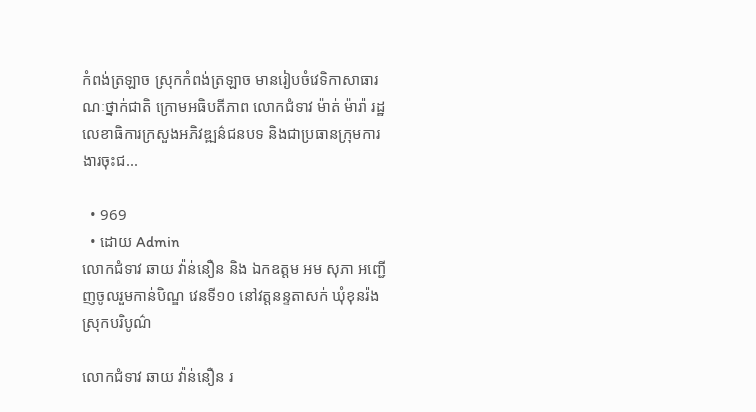កំពង់ត្រឡាច ស្រុកកំពង់ត្រឡាច មានរៀបចំវេទិកាសាធារណៈថ្នាក់ជាតិ ក្រោមអធិបតីភាព លោកជំទាវ ម៉ាត់ ម៉ារ៉ា រដ្ឋលេខាធិការក្រសួងអភិវឌ្ឍន៌ជនបទ និងជាប្រធានក្រុមការងារចុះជ...

  • 969
  • ដោយ Admin
លោកជំទាវ ឆាយ វ៉ាន់នឿន និង ឯកឧត្តម អម សុភា អញ្ជើញចូលរួមកាន់បិណ្ឌ វេនទី១០ នៅវត្តនន្ទតាសក់ ឃុំខុនរ៉ង ស្រុកបរិបូណ៌

លោកជំទាវ ឆាយ វ៉ាន់នឿន រ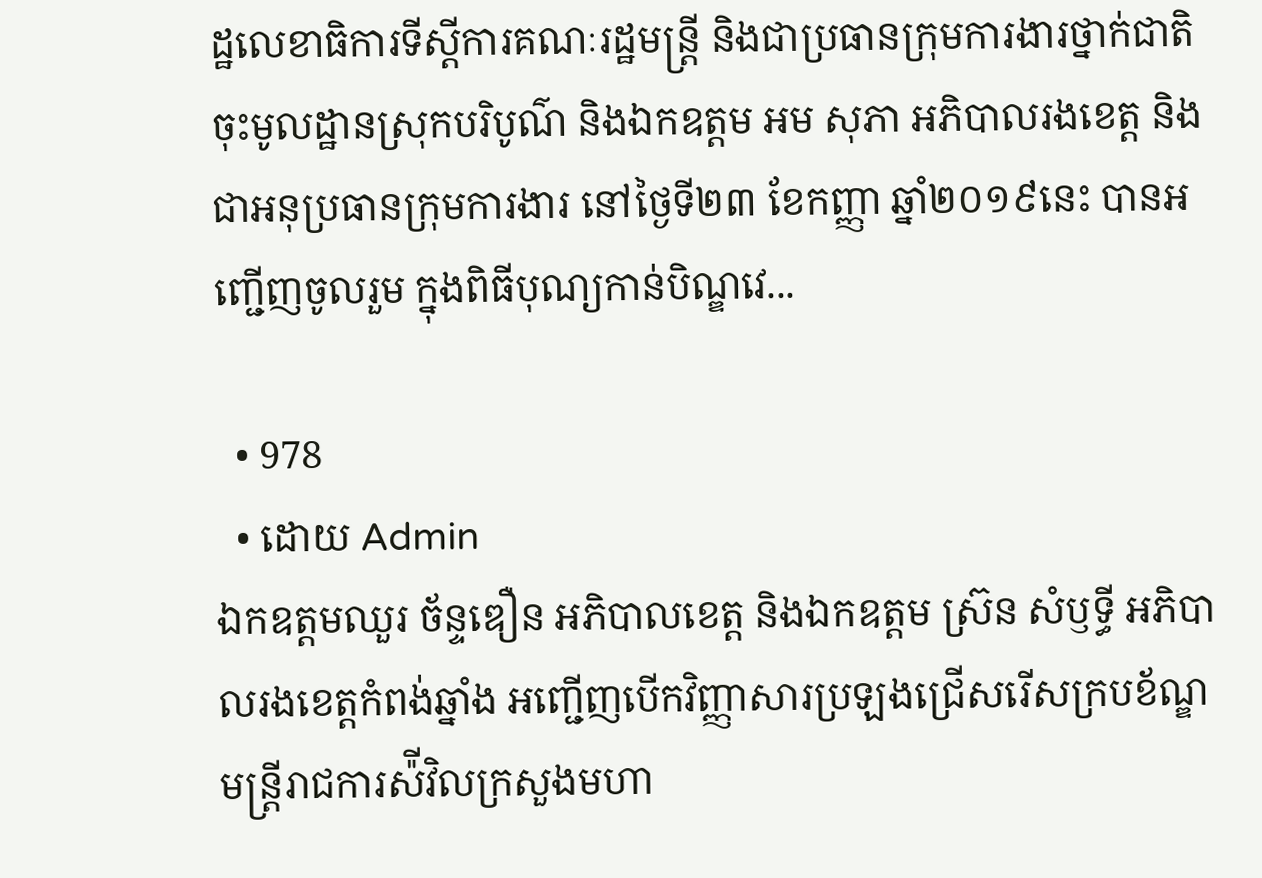ដ្ឋលេខាធិការទីស្តីការគណៈរដ្ឋមន្រ្តី និងជាប្រធានក្រុមការងារថ្នាក់ជាតិចុះមូលដ្ឋានស្រុកបរិបូណ៌ និងឯកឧត្តម អម សុភា អភិបាលរងខេត្ត និងជាអនុប្រធានក្រុមការងារ នៅថ្ងៃទី២៣ ខែកញ្ញា ឆ្នាំ២០១៩នេះ បានអញ្ជើញចូលរួម ក្នុងពិធីបុណ្យកាន់បិណ្ឌវេ...

  • 978
  • ដោយ Admin
ឯកឧត្តមឈួរ ច័ន្ទឌឿន អភិបាលខេត្ត និងឯកឧត្តម ស្រ៊ន សំឫទ្ធី អភិបាលរងខេត្តកំពង់ឆ្នាំង អញ្ជើញបើកវិញ្ញាសារប្រឡងជ្រើសរើសក្របខ័ណ្ឌមន្ត្រីរាជការស៉ីវិលក្រសួងមហា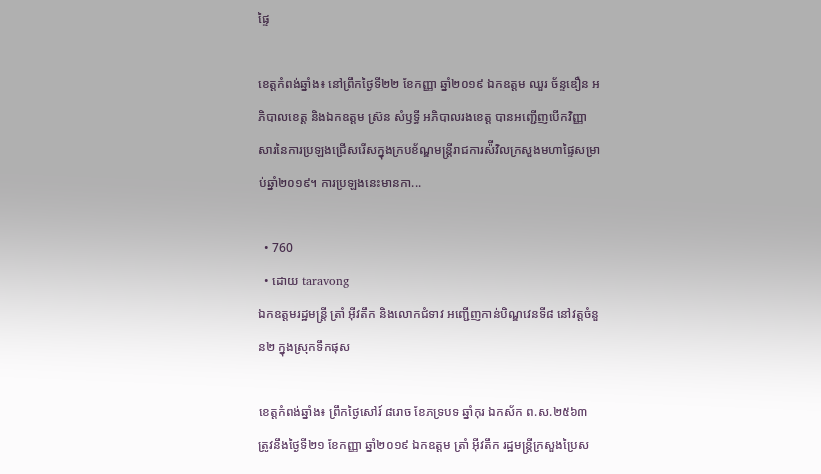ផ្ទៃ

ខេត្តកំពង់ឆ្នាំង៖ នៅព្រឹកថ្ងៃទី២២ ខែកញ្ញា ឆ្នាំ២០១៩ ឯកឧត្តម ឈួរ ច័ន្ទឌឿន អភិបាលខេត្ត និងឯកឧត្តម ស្រ៊ន សំឫទ្ធី អភិបាលរងខេត្ត បានអញ្ជើញបើកវិញ្ញាសារនៃការប្រឡងជ្រើសរើសក្នុងក្របខ័ណ្ឌមន្ត្រីរាជការស៉ីវិលក្រសួងមហាផ្ទៃសម្រាប់ឆ្នាំ២០១៩។ ការប្រឡងនេះមានកា...

  • 760
  • ដោយ taravong
ឯកឧត្តមរដ្ឋមន្ត្រី ត្រាំ អុីវតឹក និងលោកជំទាវ អញ្ជើញកាន់បិណ្ឌវេនទី៨ នៅវត្តចំនួន២ ក្នុងស្រុកទឹកផុស

ខេត្តកំពង់ឆ្នាំង៖ ព្រឹកថ្ងៃសៅរ៍ ៨រោច ខែភទ្របទ ឆ្នាំកុរ ឯកស័ក ព.ស.២៥៦៣ ត្រូវនឹងថ្ងៃទី២១ ខែកញ្ញា ឆ្នាំ២០១៩ ឯកឧត្តម ត្រាំ អុីវតឹក រដ្ឋមន្ត្រីក្រសួងប្រៃស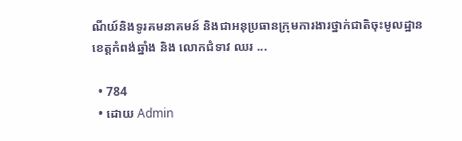ណីយ៍និងទូរគមនាគមន៍ និងជាអនុប្រធានក្រុមការងារថ្នាក់ជាតិចុះមូលដ្ឋានខេត្តកំពង់ឆ្នាំង និង លោកជំទាវ ឈរ ...

  • 784
  • ដោយ Admin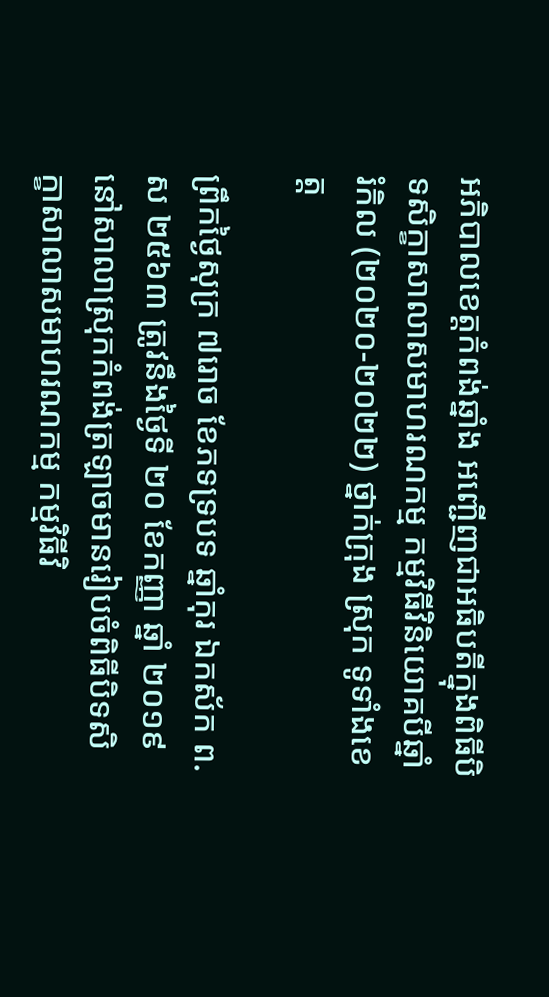អភិបាលខេត្តកំពង់ឆ្នាំង អញ្ជើញជាអធិបតីក្នុងពិធីបិទសិក្ខាសាលាសមាហរណកម្ម កម្មវិធីវិនិយោគបីឆ្នាំរំកិល (២០២០-២០២២) ថ្នាក់ក្រុង ស្រុក ទូទាំងខេត្ត

ព្រឹកថ្ងៃសុក្រ ៧រោច ខែភទទ្របទ ឆ្នាំកុរ ឯកស័ក ព.ស ២៥៦៣ ត្រូវនឹងថ្ងៃទី ២០ ខែកញ្ញា ឆ្នាំ ២០១៩ នៅសាលាស្រុកកំពង់ត្រឡាចមានរៀបចំពិធីបិទសិក្ខាសាលាសមាហរណកម្ម កម្មវិធីវិ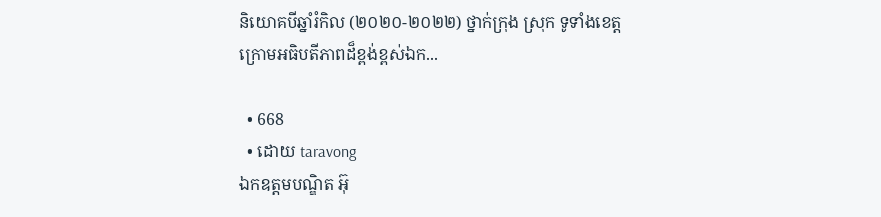និយោគបីឆ្នាំរំកិល (២០២០-២០២២) ថ្នាក់ក្រុង ស្រុក ទូទាំងខេត្ត ក្រោមអធិបតីភាពដ៏ខ្ពង់ខ្ពស់ឯក...

  • 668
  • ដោយ taravong
ឯកឧត្ដមបណ្ឌិត អ៊ុ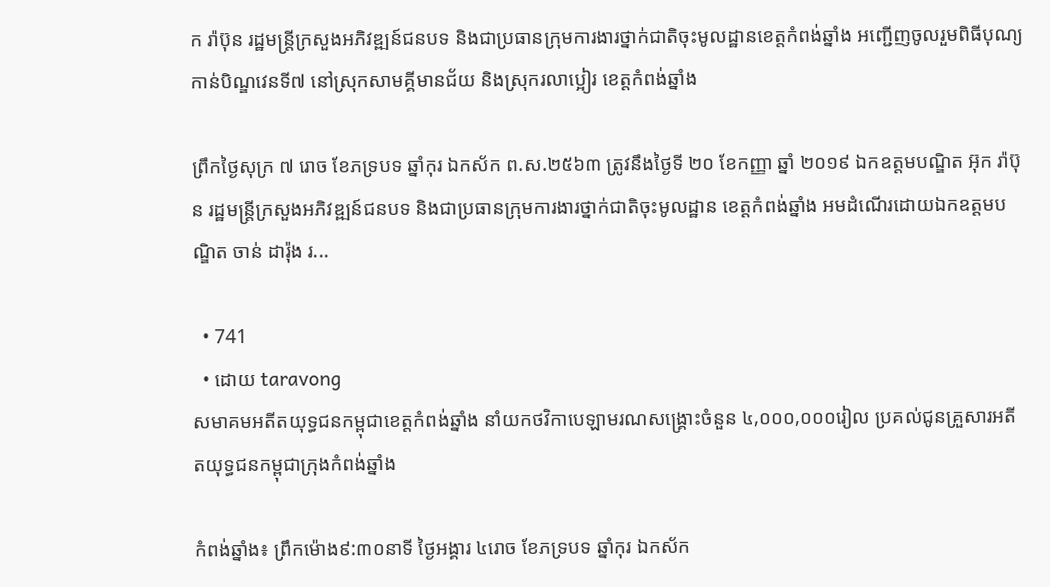ក រ៉ាប៊ុន រដ្ឋមន្ត្រីក្រសួងអភិវឌ្ឍន៍ជនបទ និងជាប្រធានក្រុមការងារថ្នាក់ជាតិចុះមូលដ្ឋានខេត្តកំពង់ឆ្នាំង អញ្ជើញចូលរួមពិធីបុណ្យកាន់បិណ្ឌវេនទី៧ នៅស្រុកសាមគ្គីមានជ័យ និងស្រុករលាប្អៀរ ខេត្តកំពង់ឆ្នាំង

ព្រឹកថ្ងៃសុក្រ ៧ រោច ខែភទ្របទ ឆ្នាំកុរ ឯកស័ក ព.ស.២៥៦៣ ត្រូវនឹងថ្ងៃទី ២០ ខែកញ្ញា ឆ្នាំ ២០១៩ ឯកឧត្តមបណ្ឌិត អ៊ុក រ៉ាប៊ុន រដ្ឋមន្ត្រីក្រសួងអភិវឌ្ឍន៍ជនបទ និងជាប្រធានក្រុមការងារថ្នាក់ជាតិចុះមូលដ្ឋាន ខេត្តកំពង់ឆ្នាំង អមដំណើរដោយឯកឧត្ដមបណ្ឌិត ចាន់ ដារ៉ុង រ...

  • 741
  • ដោយ taravong
សមាគមអតីតយុទ្ធជនកម្ពុជាខេត្តកំពង់ឆ្នាំង នាំយកថវិកាបេឡាមរណសង្គ្រោះចំនួន ៤,០០០,០០០រៀល ប្រគល់ជូនគ្រួសារអតីតយុទ្ធជនកម្ពុជាក្រុងកំពង់ឆ្នាំង

កំពង់ឆ្នាំង៖ ព្រឹកម៉ោង៩:៣០នាទី ថ្ងៃអង្គារ ៤រោច ខែភទ្របទ ឆ្នាំកុរ ឯកស័ក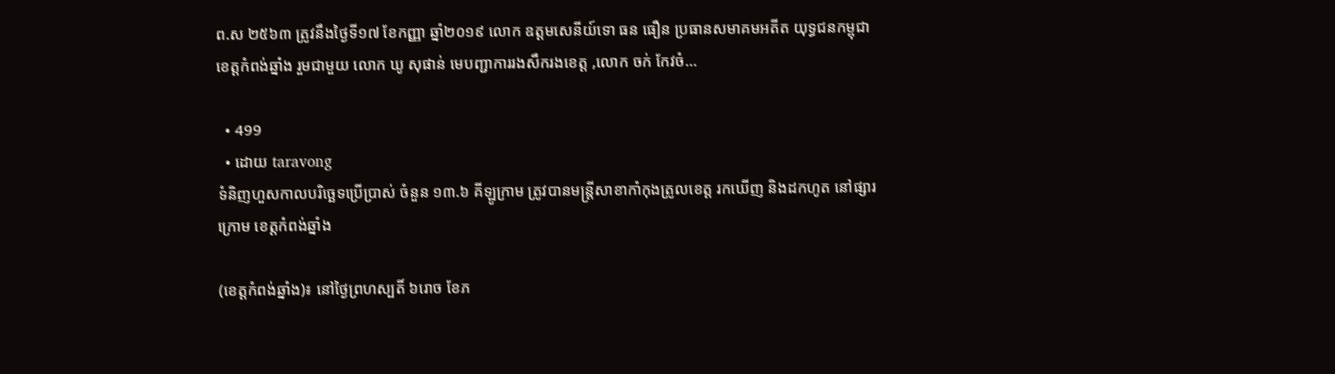ព.ស ២៥៦៣ ត្រូវនឹងថ្ងៃទី១៧ ខែកញ្ញា ឆ្នាំ២០១៩ លោក ឧត្តមសេនីយ៍ទោ ធន ធឿន ប្រធានសមាគមអតីត យុទ្ធជនកម្ពុជាខេត្តកំពង់ឆ្នាំង រួមជាមួយ លោក ឃូ សុផាន់ មេបញ្ជាការរងសឹករងខេត្ត ,លោក ចក់ កែវចំ...

  • 499
  • ដោយ taravong
ទំនិញហួសកាលបរិច្ឆេទប្រើប្រាស់ ចំនួន ១៣.៦ គីឡូក្រាម ត្រូវបានមន្ត្រីសាខាកាំកុងត្រូលខេត្ត រកឃើញ និងដកហូត នៅផ្សារក្រោម ខេត្តកំពង់ឆ្នាំង

(ខេត្តកំពង់ឆ្នាំង)៖ នៅថ្ងៃព្រហស្បតិ៍ ៦រោច ខែភ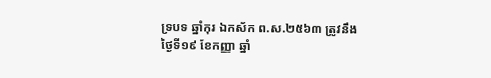ទ្របទ ឆ្នាំកុរ ឯកស័ក ព.ស.២៥៦៣ ត្រូវនឹងថ្ងៃទី១៩ ខែកញ្ញា ឆ្នាំ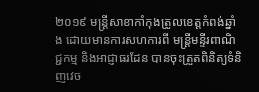២០១៩ មន្ត្រីសាខាកាំកុងត្រូលខេត្តកំពង់ឆ្នាំង ដោយមានការសហការពី មន្ត្រីមន្ទីរពាណិជ្ជកម្ម និងអាជ្ញាធរដែន បានចុះត្រួតពិនិត្យទំនិញវេច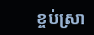ខ្ចប់ស្រា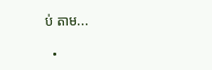ប់ តាម...

  •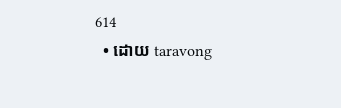614
  • ដោយ taravong